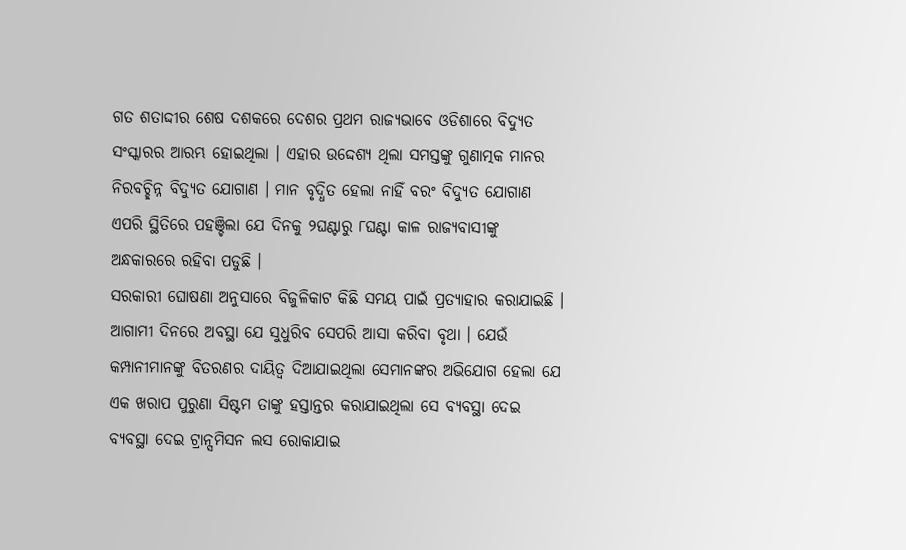ଗତ ଶତାଦ୍ଦୀର ଶେଷ ଦଶକରେ ଦେଶର ପ୍ରଥମ ରାଜ୍ୟଭାବେ ଓଡିଶାରେ ବିଦ୍ୟୁତ ସଂସ୍କାରର ଆରମ୍ଭ ହୋଇଥିଲା । ଏହାର ଉଦ୍ଦେଶ୍ୟ ଥିଲା ସମସ୍ତଙ୍କୁ ଗୁଣାତ୍ମକ ମାନର ନିରବଚ୍ଛିନ୍ନ ବିଦ୍ୟୁତ ଯୋଗାଣ । ମାନ ବୃଦ୍ଧିତ ହେଲା ନାହିଁ ବରଂ ବିଦ୍ୟୁତ ଯୋଗାଣ ଏପରି ସ୍ଥିତିରେ ପହଞ୍ଚିଲା ଯେ ଦିନକୁ ୨ଘଣ୍ଟାରୁ ୮ଘଣ୍ଟା କାଳ ରାଜ୍ୟବାସୀଙ୍କୁ ଅନ୍ଧକାରରେ ରହିବା ପଡୁଛି ।
ସରକାରୀ ଘୋଷଣା ଅନୁସାରେ ବିଜୁଳିକାଟ କିଛି ସମୟ ପାଇଁ ପ୍ରତ୍ୟାହାର କରାଯାଇଛି । ଆଗାମୀ ଦିନରେ ଅବସ୍ଥା ଯେ ସୁଧୁରିବ ସେପରି ଆସା କରିବା ବୃଥା । ଯେଉଁ କମ୍ପାନୀମାନଙ୍କୁ ବିତରଣର ଦାୟିତ୍ଵ ଦିଆଯାଇଥିଲା ସେମାନଙ୍କର ଅଭିଯୋଗ ହେଲା ଯେ ଏକ ଖରାପ ପୁରୁଣା ସିଷ୍ଟମ ତାଙ୍କୁ ହସ୍ତାନ୍ତର କରାଯାଇଥିଲା ସେ ବ୍ୟବସ୍ଥା ଦେଇ ବ୍ୟବସ୍ଥା ଦେଇ ଟ୍ରାନ୍ସମିସନ ଲସ ରୋକାଯାଇ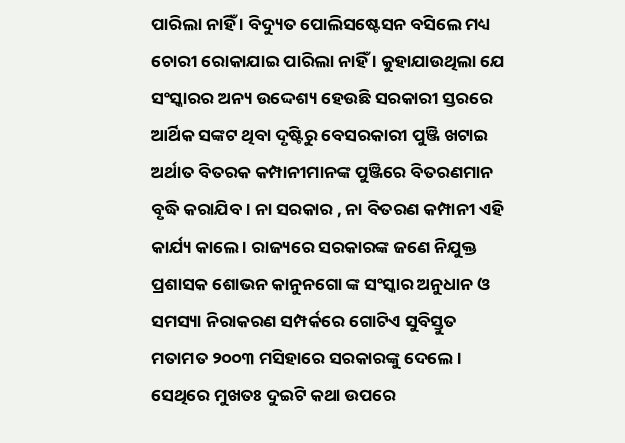ପାରିଲା ନାହିଁ । ବିଦ୍ୟୁତ ପୋଲିସଷ୍ଟେସନ ବସିଲେ ମଧ୍ୟ ଚୋରୀ ରୋକାଯାଇ ପାରିଲା ନାହିଁ । କୁହାଯାଉଥିଲା ଯେ ସଂସ୍କାରର ଅନ୍ୟ ଉଦ୍ଦେଶ୍ୟ ହେଉଛି ସରକାରୀ ସ୍ତରରେ ଆର୍ଥିକ ସଙ୍କଟ ଥିବା ଦୃଷ୍ଟିରୁ ବେସରକାରୀ ପୁଞ୍ଜି ଖଟାଇ ଅର୍ଥାତ ବିତରକ କମ୍ପାନୀମାନଙ୍କ ପୁଞ୍ଜିରେ ବିତରଣମାନ ବୃଦ୍ଧି କରାଯିବ । ନା ସରକାର , ନା ବିତରଣ କମ୍ପାନୀ ଏହି କାର୍ଯ୍ୟ କାଲେ । ରାଜ୍ୟରେ ସରକାରଙ୍କ ଜଣେ ନିଯୁକ୍ତ ପ୍ରଶାସକ ଶୋଭନ କାନୁନଗୋ ଙ୍କ ସଂସ୍କାର ଅନୁଧାନ ଓ ସମସ୍ୟା ନିରାକରଣ ସମ୍ପର୍କରେ ଗୋଟିଏ ସୁବିସ୍ତୁତ ମତାମତ ୨୦୦୩ ମସିହାରେ ସରକାରଙ୍କୁ ଦେଲେ । ସେଥିରେ ମୁଖତଃ ଦୁଇଟି କଥା ଉପରେ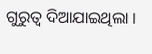ଗୁରୁତ୍ଵ ଦିଆଯାଇଥିଲା ।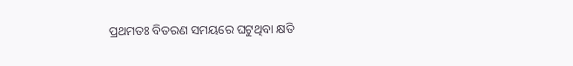ପ୍ରଥମତଃ ବିତରଣ ସମୟରେ ଘଟୁଥିବା କ୍ଷତି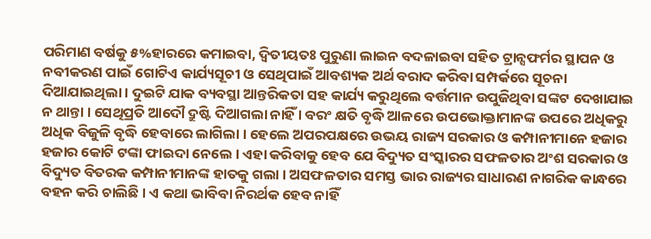ପରିମାଣ ବର୍ଷକୁ ୫%ହାରରେ କମାଇବା, ଦ୍ଵିତୀୟତଃ ପୁରୁଣା ଲାଇନ ବଦଳାଇବା ସହିତ ଟ୍ରାନ୍ସଫର୍ମର ସ୍ଥାପନ ଓ ନବୀକରଣ ପାଇଁ ଗୋଟିଏ କାର୍ଯ୍ୟସୂଚୀ ଓ ସେଥିପାଇଁ ଆବଶ୍ୟକ ଅର୍ଥ ବରାଦ କରିବା ସମ୍ପର୍କରେ ସୂଚନା ଦିଆଯାଇଥିଲା । ଦୁଇଟି ଯାକ ବ୍ୟବସ୍ଥା ଆନ୍ତରିକତା ସହ କାର୍ଯ୍ୟ କରୁଥିଲେ ବର୍ତ୍ତମାନ ଉପୁଜିଥିବା ସଙ୍କଟ ଦେଖାଯାଇ ନ ଥାନ୍ତା । ସେଥିପ୍ରତି ଆଦୌ ଦ୍ରୁଷ୍ଟି ଦିଆଗଲା ନାହିଁ । ବରଂ କ୍ଷତି ବୃଦ୍ଧି ଆଳରେ ଉପଭୋକ୍ତାମାନଙ୍କ ଉପରେ ଅଧିକରୁ ଅଧିକ ବିଜୁଳି ବୃଦ୍ଧି ହେବାରେ ଲାଗିଲା । ହେଲେ ଅପରପକ୍ଷରେ ଉଭୟ ରାଜ୍ୟ ସରକାର ଓ କମ୍ପାନୀମାନେ ହଜାର ହଜାର କୋଟି ଟଙ୍କା ଫାଇଦା ନେଲେ । ଏହା କରିବାକୁ ହେବ ଯେ ବିଦ୍ୟୁତ ସଂସ୍କାରର ସଫଳତାର ଅଂଶ ସରକାର ଓ ବିଦ୍ୟୁତ ବିତରକ କମ୍ପାନୀମାନଙ୍କ ହାତକୁ ଗଲା । ଅସଫଳତାର ସମସ୍ତ ଭାର ରାଜ୍ୟର ସାଧାରଣ ନାଗରିକ କାନ୍ଧରେ ବହନ କରି ଚାଲିଛି । ଏ କଥା ଭାବିବା ନିରର୍ଥକ ହେବ ନାହିଁ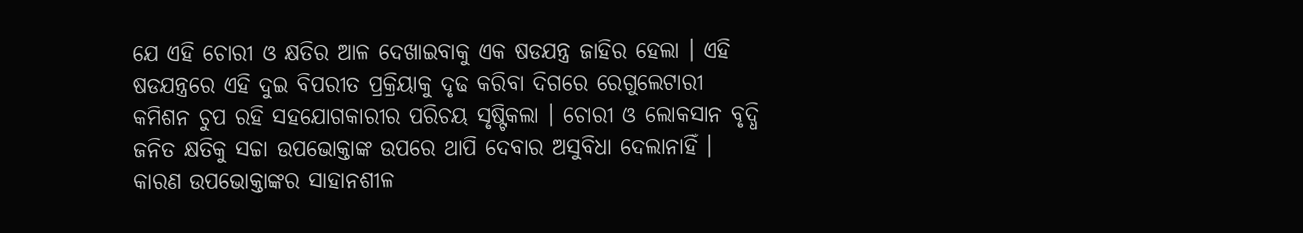ଯେ ଏହି ଚୋରୀ ଓ କ୍ଷତିର ଆଳ ଦେଖାଇବାକୁ ଏକ ଷଡଯନ୍ତ୍ର ଜାହିର ହେଲା । ଏହି ଷଡଯନ୍ତ୍ରରେ ଏହି ଦୁଇ ବିପରୀତ ପ୍ରକ୍ରିୟାକୁ ଦୃଢ କରିବା ଦିଗରେ ରେଗୁଲେଟାରୀ କମିଶନ ଚୁପ ରହି ସହଯୋଗକାରୀର ପରିଚୟ ସୃଷ୍ଟିକଲା । ଚୋରୀ ଓ ଲୋକସାନ ବୃଦ୍ଧି ଜନିତ କ୍ଷତିକୁ ସଚ୍ଚା ଉପଭୋକ୍ତାଙ୍କ ଉପରେ ଥାପି ଦେବାର ଅସୁବିଧା ଦେଲାନାହିଁ । କାରଣ ଉପଭୋକ୍ତାଙ୍କର ସାହାନଶୀଳ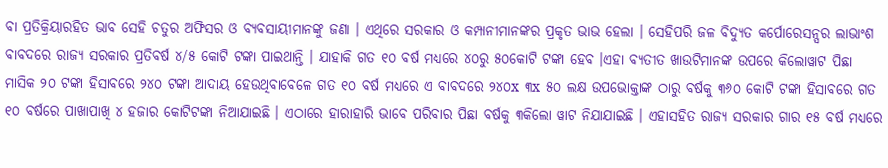ବା ପ୍ରତିକ୍ରିୟାରହିତ ଭାବ ସେହି ଚତୁର ଅଫିସର ଓ ବ୍ୟବସାୟୀମାନଙ୍କୁ ଜଣା । ଏଥିରେ ସରକାର ଓ କମ୍ପାନୀମାନଙ୍କର ପ୍ରକୃତ ଭାଭ ହେଲା । ସେହିପରି ଜଳ ବିଦ୍ୟୁତ କର୍ପୋରେସନ୍ସର ଲାଭାଂଶ ବାବଦରେ ରାଜ୍ୟ ସରକାର ପ୍ରତିବର୍ଷ ୪/୫ କୋଟି ଟଙ୍କା ପାଇଥାନ୍ତି । ଯାହାକି ଗତ ୧୦ ବର୍ଷ ମଧ୍ୟରେ ୪୦ରୁ ୫୦କୋଟି ଟଙ୍କା ହେବ ।ଏହା ବ୍ୟତୀତ ଖାଉଟିମାନଙ୍କ ଉପରେ କିଲୋୱାଟ ପିଛା ମାସିକ ୨୦ ଟଙ୍କା ହିସାବରେ ୨୪୦ ଟଙ୍କା ଆଦାୟ ହେଉଥିବାବେଳେ ଗତ ୧୦ ବର୍ଷ ମଧ୍ୟରେ ଏ ବାବଦରେ ୨୪୦x ୩x ୫୦ ଲକ୍ଷ ଉପଭୋକ୍ତାଙ୍କ ଠାରୁ ବର୍ଷକୁ ୩୬୦ କୋଟି ଟଙ୍କା ହିସାବରେ ଗତ ୧୦ ବର୍ଷରେ ପାଖାପାଖି ୪ ହଜାର କୋଟିଟଙ୍କା ନିଆଯାଇଛି । ଏଠାରେ ହାରାହାରି ଭାବେ ପରିବାର ପିଛା ବର୍ଷକୁ ୩କିଲୋ ୱାଟ ନିଯାଯାଇଛି । ଏହାସହିତ ରାଜ୍ୟ ସରକାର ଗାର ୧୫ ବର୍ଷ ମଧ୍ୟରେ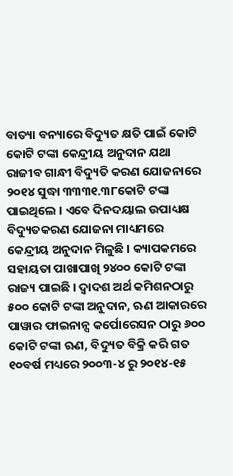ବାତ୍ୟା ବନ୍ୟାରେ ବିଦ୍ୟୁତ କ୍ଷତି ପାଇଁ କୋଟି କୋଟି ଟଙ୍କା କେନ୍ଦ୍ରୀୟ ଅନୁଦାନ ଯଥା ରାଜୀବ ଗାନ୍ଧୀ ବିଦ୍ୟୁତି କରଣ ଯୋଜନାରେ ୨୦୧୪ ସୁଦ୍ଧା ୩୩୩୧.୩୮କୋଟି ଟଙ୍କା ପାଇଥିଲେ । ଏବେ ଦିନଦୟାଲ ଉପାଧ୍ୟକ୍ଷ ବିଦ୍ୟୁତକରଣ ଯୋଜନା ମାଧ୍ୟମରେ କେନ୍ଦ୍ରୀୟ ଅନୁଦାନ ମିଳୁଛି । କ୍ୟାପକମରେ ସହାୟତା ପାଖାପାଖି ୨୪୦୦ କୋଟି ଟଙ୍କା ରାଜ୍ୟ ପାଇଛି । ଦ୍ଵାଦଶ ଅର୍ଥ କମିଶନଠାରୁ ୫୦୦ କୋଟି ଟଙ୍କା ଅନୁଦାନ, ଋଣ ଆକାରରେ ପାୱାର ଫାଇନାନ୍ସ କର୍ପୋରେସନ ଠାରୁ ୬୦୦ କୋଟି ଟଙ୍କା ଋଣ, ବିଦ୍ୟୁତ ବିକ୍ରି କରି ଗତ ୧୦ବର୍ଷ ମଧ୍ୟରେ ୨୦୦୩-୪ ରୁ ୨୦୧୪-୧୫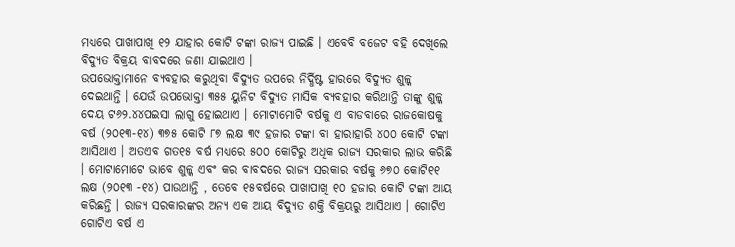ମଧ୍ୟରେ ପାଖାପାଖି ୧୨ ଯାହାର କୋଟି ଟଙ୍କା ରାଜ୍ୟ ପାଇଛି । ଏବେବି ବଜେଟ ବହି ଦେଖିଲେ ବିଦ୍ୟୁତ ବିକ୍ରୟ ବାବଦରେ ଜଣା ଯାଇଥାଏ ।
ଉପଭୋକ୍ତାମାନେ ବ୍ୟବହାର କରୁଥିବା ବିଦ୍ୟୁତ ଉପରେ ନିର୍ଦ୍ଧିଷ୍ଟ ହାରରେ ବିଦ୍ୟୁତ ଶୁଳ୍କ ଦେଇଥାନ୍ତି । ଯେଉଁ ଉପଭୋକ୍ତା ୩୫୫ ୟୁନିଟ ବିଦ୍ୟୁତ ମାସିକ ବ୍ୟବହାର କରିଥାନ୍ତି ତାଙ୍କୁ ଶୁଳ୍କ ଦେୟ ଟ୬୨.୪୪ପଇସା ଲାଗୁ ହୋଇଥାଏ । ମୋଟାମୋଟି ବର୍ଷକୁ ଏ ବାଡବାରେ ରାଜକୋଷକୁ ବର୍ଷ (୨୦୧୩-୧୪) ୩୭୫ କୋଟି ୮୭ ଲକ୍ଷ ୩୯ ହଜାର ଟଙ୍କା ବା ହାରାହାରି ୪୦୦ କୋଟି ଟଙ୍କା ଆସିଥାଏ । ଅତଏବ ଗତ୧୫ ବର୍ଷ ମଧ୍ୟରେ ୫୦୦ କୋଟିରୁ ଅଧିକ ରାଜ୍ୟ ସରକାର ଲାଭ କରିଛି । ମୋଟାମୋଟେ ଭାବେ ଶୁଳ୍କ ଏବଂ କର ବାବଦରେ ରାଜ୍ୟ ସରକାର ବର୍ଷକୁ ୬୭୦ କୋଟି୧୧ ଲକ୍ଷ (୨୦୧୩ -୧୪) ପାଉଥାନ୍ତି , ତେବେ ୧୫ବର୍ଷରେ ପାଖାପାଖି ୧୦ ହଜାର କୋଟି ଟଙ୍କା ଆୟ କରିଛନ୍ତି । ରାଜ୍ୟ ସରକାରଙ୍କର ଅନ୍ୟ ଏକ ଆୟ ବିଦ୍ୟୁତ ଶକ୍ତି ବିକ୍ରୟରୁ ଆସିଥାଏ । ଗୋଟିଏ ଗୋଟିଏ ବର୍ଷ ଏ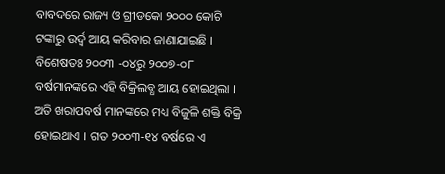ବାବଦରେ ରାଜ୍ୟ ଓ ଗ୍ରୀଡକୋ ୨୦୦୦ କୋଟି ଟଙ୍କାରୁ ଉର୍ଦ୍ଵ ଆୟ କରିବାର ଜାଣାଯାଇଛି । ବିଶେଷତଃ ୨୦୦୩ -୦୪ରୁ ୨୦୦୭-୦୮ ବର୍ଷମାନଙ୍କରେ ଏହି ବିକ୍ରିଲବ୍ଧ ଆୟ ହୋଇଥିଲା । ଅତି ଖରାପବର୍ଷ ମାନଙ୍କରେ ମଧ୍ୟ ବିଜୁଳି ଶକ୍ତି ବିକ୍ରି ହୋଇଥାଏ । ଗତ ୨୦୦୩-୧୪ ବର୍ଷରେ ଏ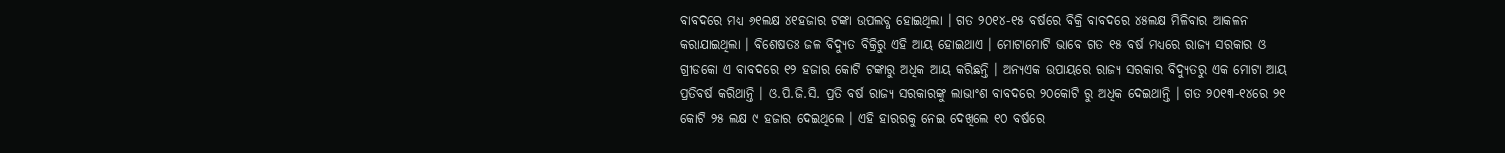ବାବଦରେ ମଧ୍ୟ ୬୧ଲକ୍ଷ ୪୧ହଜାର ଟଙ୍କା ଉପଲବ୍ଧ ହୋଇଥିଲା । ଗତ ୨୦୧୪-୧୫ ବର୍ଷରେ ବିକ୍ରି ବାବଦରେ ୪୫ଲକ୍ଷ ମିଳିବାର ଆକଳନ କରାଯାଇଥିଲା । ବିଶେଷତଃ ଜଳ ବିଦ୍ୟୁତ ବିକ୍ରିରୁ ଏହି ଆୟ ହୋଇଥାଏ । ମୋଟାମୋଟି ଭାବେ ଗତ ୧୫ ବର୍ଷ ମଧ୍ୟରେ ରାଜ୍ୟ ସରକାର ଓ ଗ୍ରୀଡକୋ ଏ ବାବଦରେ ୧୨ ହଜାର କୋଟି ଟଙ୍କାରୁ ଅଧିକ ଆୟ କରିଛନ୍ତି । ଅନ୍ୟଏକ ଉପାୟରେ ରାଜ୍ୟ ସରକାର ବିଦ୍ୟୁତରୁ ଏକ ମୋଟା ଆୟ ପ୍ରତିବର୍ଷ କରିଥାନ୍ତି । ଓ.ପି.ଜି.ସି. ପ୍ରତି ବର୍ଷ ରାଜ୍ୟ ସରକାରଙ୍କୁ ଲାଭାଂଶ ବାବଦରେ ୨୦କୋଟି ରୁ ଅଧିକ ଦେଇଥାନ୍ତି । ଗତ ୨୦୧୩-୧୪ରେ ୨୧ କୋଟି ୨୫ ଲକ୍ଷ ୯ ହଜାର ଦେଇଥିଲେ । ଏହି ହାରରକୁ ନେଇ ଦେଖିଲେ ୧୦ ବର୍ଷରେ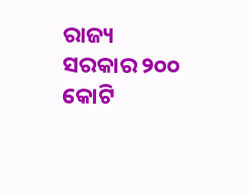ରାଜ୍ୟ ସରକାର ୨୦୦ କୋଟି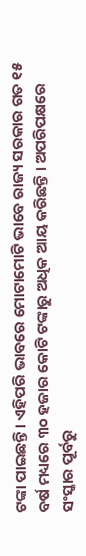ଟଙ୍କା ପାଇଛନ୍ତି । ଏହିପରି ଭାବରେ ମୋଟାମୋଟି ଭାବେ ରାଜ୍ୟ ସରକାର ଗତ ୧୫ ବର୍ଷ ମଧ୍ୟରେ ୩୦ ହଜାର କୋଟି ଟଙ୍କାରୁ ଅଧିକ ଆୟ କରିଛନ୍ତି । ଅପରିପକ୍ଷରେ ସଂସ୍କାର ପୂର୍ବରୁ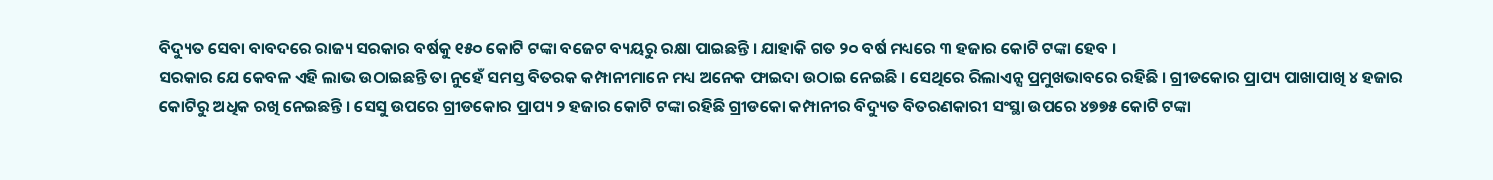ବିଦ୍ୟୁତ ସେବା ବାବଦରେ ରାଜ୍ୟ ସରକାର ବର୍ଷକୁ ୧୫୦ କୋଟି ଟଙ୍କା ବଜେଟ ବ୍ୟୟରୁ ରକ୍ଷା ପାଇଛନ୍ତି । ଯାହାକି ଗତ ୨୦ ବର୍ଷ ମଧ୍ୟରେ ୩ ହଜାର କୋଟି ଟଙ୍କା ହେବ ।
ସରକାର ଯେ କେବଳ ଏହି ଲାଭ ଉଠାଇଛନ୍ତି ତା ନୁହେଁ ସମସ୍ତ ବିତରକ କମ୍ପାନୀମାନେ ମଧ୍ୟ ଅନେକ ଫାଇଦା ଉଠାଇ ନେଇଛି । ସେଥିରେ ରିଲାଏନ୍ସ ପ୍ରମୁଖଭାବରେ ରହିଛି । ଗ୍ରୀଡକୋର ପ୍ରାପ୍ୟ ପାଖାପାଖି ୪ ହଜାର କୋଟିରୁ ଅଧିକ ରଖି ନେଇଛନ୍ତି । ସେସୁ ଉପରେ ଗ୍ରୀଡକୋର ପ୍ରାପ୍ୟ ୨ ହଜାର କୋଟି ଟଙ୍କା ରହିଛି ଗ୍ରୀଡକୋ କମ୍ପାନୀର ବିଦ୍ୟୁତ ବିତରଣକାରୀ ସଂସ୍ଥା ଉପରେ ୪୭୭୫ କୋଟି ଟଙ୍କା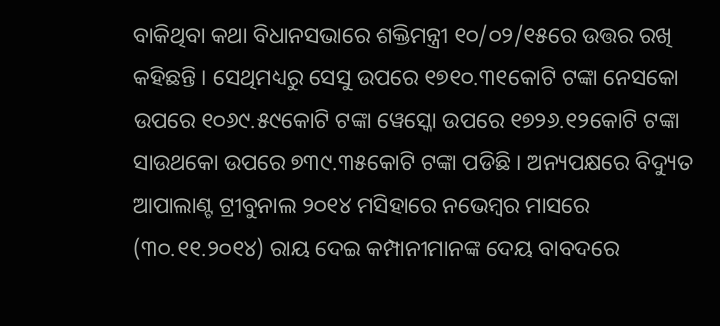ବାକିଥିବା କଥା ବିଧାନସଭାରେ ଶକ୍ତିମନ୍ତ୍ରୀ ୧୦/୦୨/୧୫ରେ ଉତ୍ତର ରଖି କହିଛନ୍ତି । ସେଥିମଧ୍ୟରୁ ସେସୁ ଉପରେ ୧୭୧୦.୩୧କୋଟି ଟଙ୍କା ନେସକୋ ଉପରେ ୧୦୬୯.୫୯କୋଟି ଟଙ୍କା ୱେସ୍କୋ ଉପରେ ୧୭୨୬.୧୨କୋଟି ଟଙ୍କା ସାଉଥକୋ ଉପରେ ୭୩୯.୩୫କୋଟି ଟଙ୍କା ପଡିଛି । ଅନ୍ୟପକ୍ଷରେ ବିଦ୍ୟୁତ ଆପାଲାଣ୍ଟ ଟ୍ରୀବୁନାଲ ୨୦୧୪ ମସିହାରେ ନଭେମ୍ବର ମାସରେ (୩୦.୧୧.୨୦୧୪) ରାୟ ଦେଇ କମ୍ପାନୀମାନଙ୍କ ଦେୟ ବାବଦରେ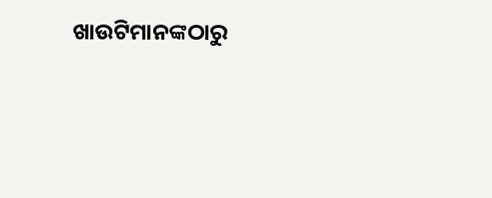ଖାଉଟିମାନଙ୍କଠାରୁ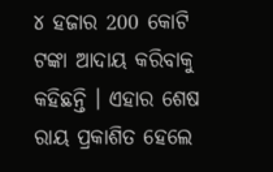୪ ହଜାର 200 କୋଟି ଟଙ୍କା ଆଦାୟ କରିବାକୁ କହିଛନ୍ତି । ଏହାର ଶେଷ ରାୟ ପ୍ରକାଶିତ ହେଲେ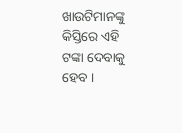ଖାଉଟିମାନଙ୍କୁ କିସ୍ତିରେ ଏହି ଟଙ୍କା ଦେବାକୁ ହେବ ।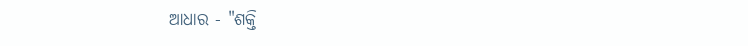ଆଧାର - "ଶକ୍ତି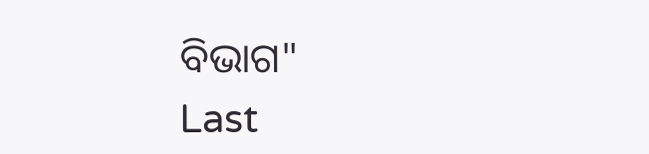ବିଭାଗ"
Last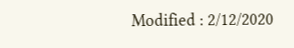Modified : 2/12/2020